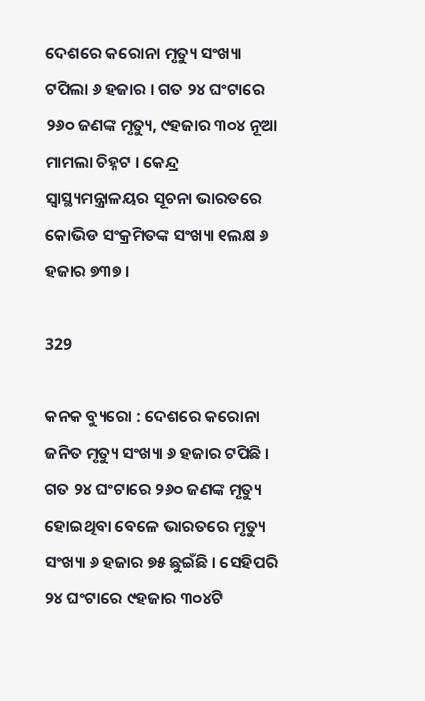ଦେଶରେ କରୋନା ମୃତ୍ୟୁ ସଂଖ୍ୟା ଟପିଲା ୬ ହଜାର । ଗତ ୨୪ ଘଂଟାରେ ୨୬୦ ଜଣଙ୍କ ମୃତ୍ୟୁ, ୯ହଜାର ୩୦୪ ନୂଆ ମାମଲା ଚିହ୍ନଟ । କେନ୍ଦ୍ର ସ୍ୱାସ୍ଥ୍ୟମନ୍ତ୍ରାଳୟର ସୂଚନା ଭାରତରେ କୋଭିଡ ସଂକ୍ରମିତଙ୍କ ସଂଖ୍ୟା ୧ଲକ୍ଷ ୬ ହଜାର ୭୩୭ ।

329

କନକ ବ୍ୟୁରୋ : ଦେଶରେ କରୋନା ଜନିତ ମୃତ୍ୟୁ ସଂଖ୍ୟା ୬ ହଜାର ଟପିଛି । ଗତ ୨୪ ଘଂଟାରେ ୨୬୦ ଜଣଙ୍କ ମୃତ୍ୟୁ ହୋଇଥିବା ବେଳେ ଭାରତରେ ମୃତ୍ୟୁ ସଂଖ୍ୟା ୬ ହଜାର ୭୫ ଛୁଇଁଛି । ସେହିପରି ୨୪ ଘଂଟାରେ ୯ହଜାର ୩୦୪ଟି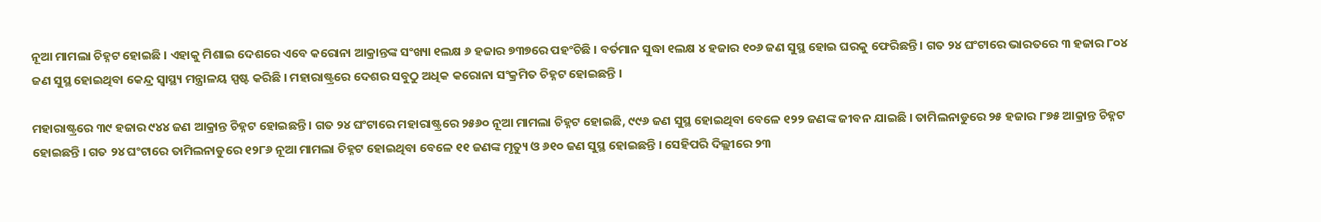ନୂଆ ମାମଲା ଚିହ୍ନଟ ହୋଇଛି । ଏହାକୁ ମିଶାଇ ଦେଶରେ ଏବେ କରୋନା ଆକ୍ରାନ୍ତଙ୍କ ସଂଖ୍ୟା ୧ଲକ୍ଷ ୬ ହଜାର ୭୩୭ରେ ପହଂଚିଛି । ବର୍ତମାନ ସୁଦ୍ଧା ୧ଲକ୍ଷ ୪ ହଜାର ୧୦୬ ଜଣ ସୁସ୍ଥ ହୋଇ ଘରକୁ ଫେରିଛନ୍ତି । ଗତ ୨୪ ଘଂଟାରେ ଭାରତରେ ୩ ହଜାର ୮୦୪ ଜଣ ସୁସ୍ଥ ହୋଇଥିବା କେନ୍ଦ୍ର ସ୍ୱାସ୍ଥ୍ୟ ମନ୍ତ୍ରାଳୟ ସ୍ପଷ୍ଟ କରିଛି । ମହାରାଷ୍ଟ୍ରରେ ଦେଶର ସବୁଠୁ ଅଧିକ କରୋନା ସଂକ୍ରମିତ ଚିହ୍ନଟ ହୋଇଛନ୍ତି ।

ମହାରାଷ୍ଟ୍ରରେ ୩୯ ହଜାର ୯୪୪ ଜଣ ଆକ୍ରାନ୍ତ ଚିହ୍ନଟ ହୋଇଛନ୍ତି । ଗତ ୨୪ ଘଂଟାରେ ମହାରାଷ୍ଟ୍ରରେ ୨୫୬୦ ନୂଆ ମାମଲା ଚିହ୍ନଟ ହୋଇଛି, ୯୯୬ ଜଣ ସୁସ୍ଥ ହୋଇଥିବା ବେଳେ ୧୨୨ ଜଣଙ୍କ ଜୀବନ ଯାଇଛି । ତାମିଲନାଡୁରେ ୨୫ ହଜାର ୮୭୫ ଆକ୍ରାନ୍ତ ଚିହ୍ନଟ ହୋଇଛନ୍ତି । ଗତ ୨୪ ଘଂଟାରେ ତାମିଲନାଡୁରେ ୧୨୮୬ ନୂଆ ମାମଲା ଚିହ୍ନଟ ହୋଇଥିବା ବେଳେ ୧୧ ଜଣଙ୍କ ମୃତ୍ୟୁ ଓ ୬୧୦ ଜଣ ସୁସ୍ଥ ହୋଇଛନ୍ତି । ସେହିପରି ଦିଲ୍ଲୀରେ ୨୩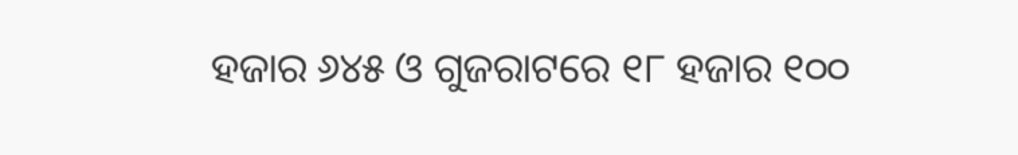ହଜାର ୬୪୫ ଓ ଗୁଜରାଟରେ ୧୮ ହଜାର ୧୦୦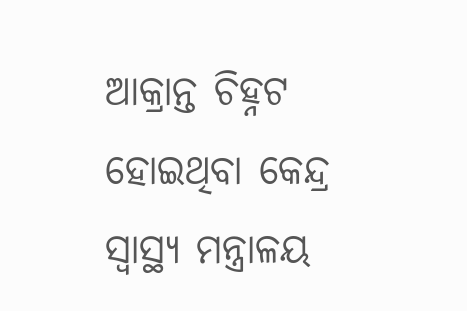ଆକ୍ରାନ୍ତ ଚିହ୍ନଟ ହୋଇଥିବା କେନ୍ଦ୍ର ସ୍ୱାସ୍ଥ୍ୟ ମନ୍ତ୍ରାଳୟ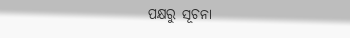ପକ୍ଷରୁ ସୂଚନା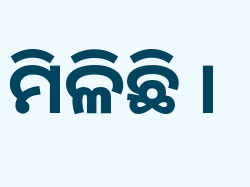ମିଳିଛି ।